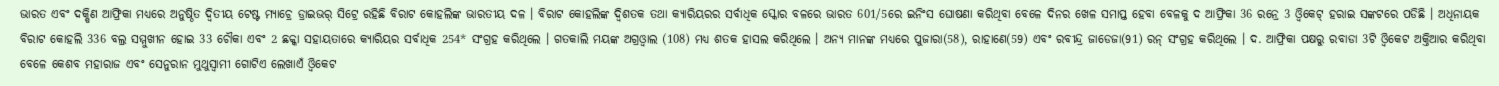ଭାରତ ଏବଂ ଦକ୍ଷିଣ ଆଫ୍ରିକା ମଧ୍ୟରେ ଅନୁଷ୍ଠିତ ଦ୍ବିତୀୟ ଟେଷ୍ଟ ମ୍ୟାଚ୍ରେ ଡ୍ରାଇଭର୍ ସିଟ୍ରେ ରହିଛି ବିରାଟ କୋହଲିଙ୍କ ଭାରତୀୟ ଦଳ । ବିରାଟ କୋହଲିଙ୍କ ଦ୍ବିଶତକ ତଥା କ୍ୟାରିୟରର ସର୍ବାଧିକ ସ୍କୋର ବଳରେ ଭାରତ 601/5ରେ ଇନିଂସ ଘୋଷଣା କରିଥିବା ବେଳେ ଦିନର ଖେଳ ସମାପ୍ତ ହେବା ବେଳକୁ ଦ ଆଫ୍ରିକା 36 ରନ୍ରେ 3 ଓ୍ବିକେଟ୍ ହରାଇ ସଙ୍କଟରେ ପଡିଛି । ଅଧିନାୟକ ବିରାଟ କୋହଲି 336 ବଲ୍ର ସମ୍ମୁଖୀନ ହୋଇ 33 ଚୌକା ଏବଂ 2 ଛକ୍କା ସହାୟତାରେ କ୍ୟାରିୟର ସର୍ବାଧିକ 254* ସଂଗ୍ରହ କରିଥିଲେ । ଗତକାଲି ମୟଙ୍କ ଅଗ୍ରଓ୍ବାଲ (108) ମଧ୍ୟ ଶତକ ହାସଲ କରିଥିଲେ । ଅନ୍ୟ ମାନଙ୍କ ମଧ୍ୟରେ ପୁଜାରା(58), ରାହାଣେ(59) ଏବଂ ରବୀନ୍ଦ୍ର ଜାଡେଜା(91) ରନ୍ ସଂଗ୍ରହ କରିଥିଲେ । ଦ. ଆଫ୍ରିକା ପକ୍ଷରୁ ରବାଡା 3ଟି ଓ୍ବିକେଟ ଅକ୍ତିଆର କରିଥିବା ବେଳେ କେଶବ ମହାରାଜ ଏବଂ ସେନୁରାନ ମୁଥୁସ୍ବାମୀ ଗୋଟିଏ ଲେଖାଏଁ ଓ୍ବିକେଟ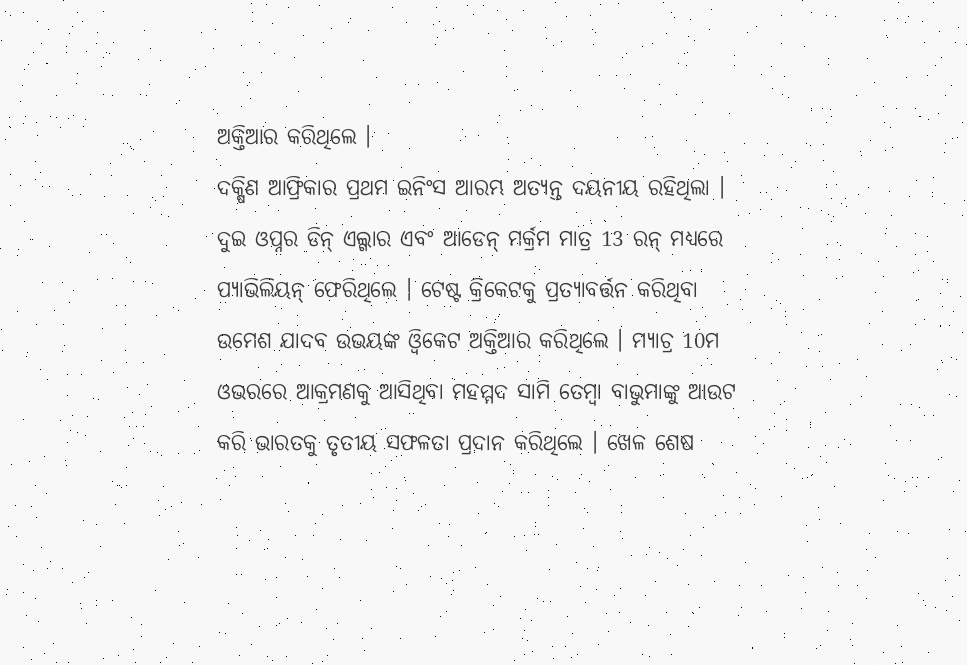ଅକ୍ତିଆର କରିଥିଲେ ।
ଦକ୍ଷିଣ ଆଫ୍ରିକାର ପ୍ରଥମ ଇନିଂସ ଆରମ୍ଭ ଅତ୍ୟନ୍ତ ଦୟନୀୟ ରହିଥିଲା । ଦୁଇ ଓପ୍ନର ଡିନ୍ ଏଲ୍ଗାର ଏବଂ ଆଡେନ୍ ମର୍କ୍ରମ ମାତ୍ର 13 ରନ୍ ମଧ୍ୟରେ ପ୍ୟାଭିଲିୟନ୍ ଫେରିଥିଲେ । ଟେଷ୍ଟ କ୍ରିକେଟକୁ ପ୍ରତ୍ୟାବର୍ତ୍ତନ କରିଥିବା ଉମେଶ ଯାଦବ ଉଭୟଙ୍କ ଓ୍ବିକେଟ ଅକ୍ତିଆର କରିଥିଲେ । ମ୍ୟାଚ୍ର 10ମ ଓଭରରେ ଆକ୍ରମଣକୁ ଆସିଥିବା ମହମ୍ମଦ ସାମି ତେମ୍ବା ବାଭୁମାଙ୍କୁ ଆଉଟ କରି ଭାରତକୁ ତୃତୀୟ ସଫଳତା ପ୍ରଦାନ କରିଥିଲେ । ଖେଳ ଶେଷ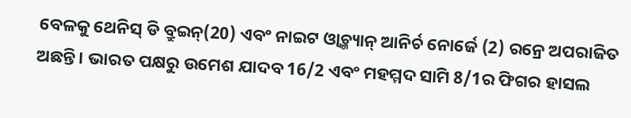ବେଳକୁ ଥେନିସ୍ ଡି ବ୍ରୁଇନ୍(20) ଏବଂ ନାଇଟ ଓ୍ବାଚ୍ମ୍ୟାନ୍ ଆନିର୍ଚ ନୋର୍ଜେ (2) ରନ୍ରେ ଅପରାଜିତ ଅଛନ୍ତି । ଭାରତ ପକ୍ଷରୁ ଉମେଶ ଯାଦବ 16/2 ଏବଂ ମହମ୍ମଦ ସାମି 8/1ର ଫିଗର ହାସଲ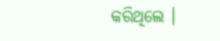କରିଥିଲେ ।